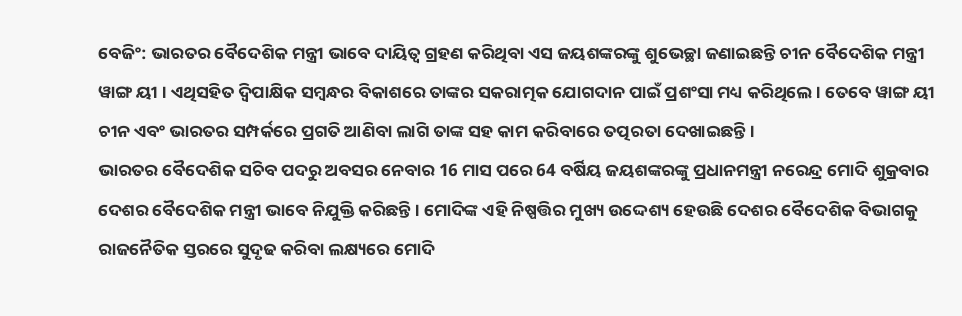ବେଜିଂ: ଭାରତର ବୈଦେଶିକ ମନ୍ତ୍ରୀ ଭାବେ ଦାୟିତ୍ବ ଗ୍ରହଣ କରିଥିବା ଏସ ଜୟଶଙ୍କରଙ୍କୁ ଶୁଭେଚ୍ଛା ଜଣାଇଛନ୍ତି ଚୀନ ବୈଦେଶିକ ମନ୍ତ୍ରୀ ୱାଙ୍ଗ ୟୀ । ଏଥିସହିତ ଦ୍ବିପାକ୍ଷିକ ସମ୍ବନ୍ଧର ବିକାଶରେ ତାଙ୍କର ସକରାତ୍ମକ ଯୋଗଦାନ ପାଇଁ ପ୍ରଶଂସା ମଧ୍ୟ କରିଥିଲେ । ତେବେ ୱାଙ୍ଗ ୟୀ ଚୀନ ଏବଂ ଭାରତର ସମ୍ପର୍କରେ ପ୍ରଗତି ଆଣିବା ଲାଗି ତାଙ୍କ ସହ କାମ କରିବାରେ ତତ୍ପରତା ଦେଖାଇଛନ୍ତି।
ଭାରତର ବୈଦେଶିକ ସଚିବ ପଦରୁ ଅବସର ନେବାର 16 ମାସ ପରେ 64 ବର୍ଷିୟ ଜୟଶଙ୍କରଙ୍କୁ ପ୍ରଧାନମନ୍ତ୍ରୀ ନରେନ୍ଦ୍ର ମୋଦି ଶୁକ୍ରବାର ଦେଶର ବୈଦେଶିକ ମନ୍ତ୍ରୀ ଭାବେ ନିଯୁକ୍ତି କରିଛନ୍ତି । ମୋଦିଙ୍କ ଏହି ନିଷ୍ପତ୍ତିର ମୁଖ୍ୟ ଉଦ୍ଦେଶ୍ୟ ହେଉଛି ଦେଶର ବୈଦେଶିକ ବିଭାଗକୁ ରାଜନୈତିକ ସ୍ତରରେ ସୁଦୃଢ କରିବା ଲକ୍ଷ୍ୟରେ ମୋଦି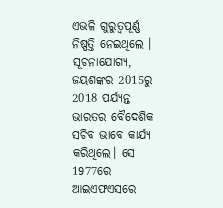ଏଭଳି ଗୁରୁତ୍ବପୂର୍ଣ୍ଣ ନିଷ୍ପତ୍ତି ନେଇଥିଲେ ।
ସୂଚନାଯୋଗ୍ୟ, ଜୟଶଙ୍କର 2015ରୁ 2018 ପର୍ଯ୍ୟନ୍ତ ଭାରତର ବୈଦେଶିକ ସଚିବ ଭାବେ କାର୍ଯ୍ୟ କରିଥିଲେ। ସେ 1977ରେ ଆଇଏଫଏସରେ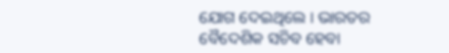ଯୋଗ ଦେଇଥିଲେ । ଭାରତର ବୈଦେଶିକ ସଚିବ ହେବା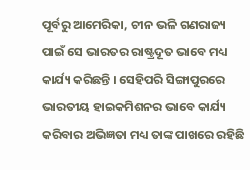ପୂର୍ବରୁ ଆମେରିକା, ଚୀନ ଭଳି ଗଣରାଜ୍ୟ ପାଇଁ ସେ ଭାରତର ରାଷ୍ଟ୍ରଦୂତ ଭାବେ ମଧ୍ୟ କାର୍ଯ୍ୟ କରିଛନ୍ତି । ସେହିପରି ସିଙ୍ଗାପୁରରେ ଭାରତୀୟ ହାଇକମିଶନର ଭାବେ କାର୍ଯ୍ୟ କରିବାର ଅଭିଜ୍ଞତା ମଧ୍ୟ ତାଙ୍କ ପାଖରେ ରହିଛି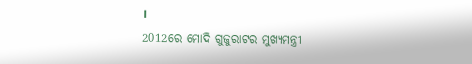।
2012ରେ ମୋଦି ଗୁଜୁରାଟର ମୁଖ୍ୟମନ୍ତ୍ରୀ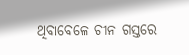ଥିବାବେଳେ ଚୀନ ଗସ୍ତରେ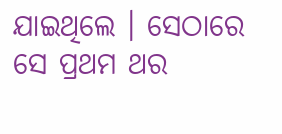ଯାଇଥିଲେ । ସେଠାରେ ସେ ପ୍ରଥମ ଥର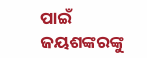ପାଇଁ ଜୟଶଙ୍କରଙ୍କୁ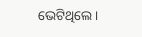ଭେଟିଥିଲେ ।